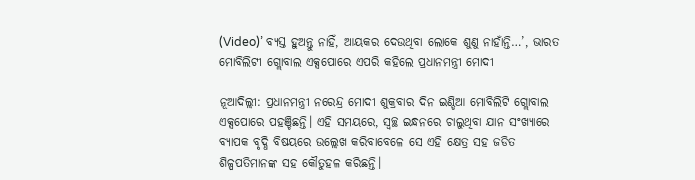(Video)’ ବ୍ୟସ୍ତ ହୁଅନ୍ତୁ ନାହିଁ, ଆୟକର ଦେଉଥିବା ଲୋକେ ଶୁଣୁ ନାହାଁନ୍ତି…’, ଭାରତ ମୋବିଲିଟୀ ଗ୍ଲୋବାଲ ଏକ୍ସପୋରେ ଏପରି କହିଲେ ପ୍ରଧାନମନ୍ତ୍ରୀ ମୋଦୀ

ନୂଆଦିଲ୍ଲୀ: ପ୍ରଧାନମନ୍ତ୍ରୀ ନରେନ୍ଦ୍ର ମୋଦୀ ଶୁକ୍ରବାର ଦିନ ଇଣ୍ଡିଆ ମୋବିଲିଟି ଗ୍ଲୋବାଲ ଏକ୍ସପୋରେ ପହଞ୍ଚିଛନ୍ତି। ଏହି ସମୟରେ, ସ୍ୱଚ୍ଛ ଇନ୍ଧନରେ ଚାଲୁଥିବା ଯାନ ସଂଖ୍ୟାରେ ବ୍ୟାପକ ବୃଦ୍ଧି ବିଷୟରେ ଉଲ୍ଲେଖ କରିବାବେଳେ ସେ ଏହି କ୍ଷେତ୍ର ସହ ଜଡିତ ଶିଳ୍ପପତିମାନଙ୍କ ସହ କୌତୁହଳ କରିଛନ୍ତି।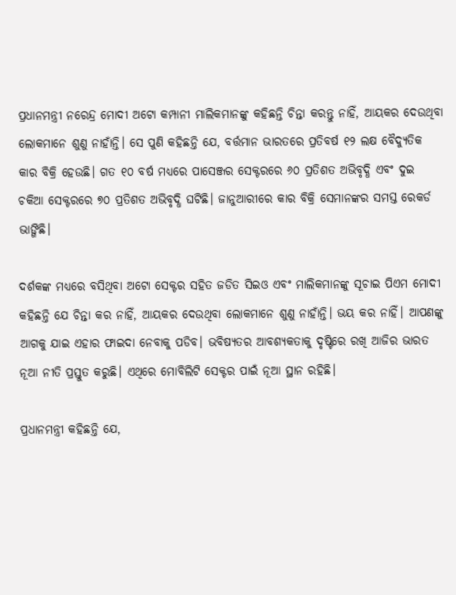ପ୍ରଧାନମନ୍ତ୍ରୀ ନରେନ୍ଦ୍ର ମୋଦୀ ଅଟୋ କମ୍ପାନୀ ମାଲିକମାନଙ୍କୁ କହିଛନ୍ତି ଚିନ୍ତା କରନ୍ତୁ ନାହିଁ, ଆୟକର ଦେଉଥିବା ଲୋକମାନେ ଶୁଣୁ ନାହାଁନ୍ତି। ସେ ପୁଣି କହିଛନ୍ତି ଯେ, ବର୍ତ୍ତମାନ ଭାରତରେ ପ୍ରତିବର୍ଷ ୧୨ ଲକ୍ଷ ବୈଦ୍ୟୁତିକ କାର ବିକ୍ରି ହେଉଛି। ଗତ ୧୦ ବର୍ଷ ମଧ୍ୟରେ ପାସେଞ୍ଜର ସେକ୍ଟରରେ ୬୦ ପ୍ରତିଶତ ଅଭିବୃଦ୍ଧି ଏବଂ ଦୁଇ ଚକିଆ ସେକ୍ଟରରେ ୭୦ ପ୍ରତିଶତ ଅଭିବୃଦ୍ଧି ଘଟିଛି। ଜାନୁଆରୀରେ କାର ବିକ୍ରି ସେମାନଙ୍କର ସମସ୍ତ ରେକର୍ଡ ଭାଙ୍ଗିଛି।

ଦର୍ଶକଙ୍କ ମଧ୍ୟରେ ବସିଥିବା ଅଟୋ ସେକ୍ଟର ସହିତ ଜଡିତ ସିଇଓ ଏବଂ ମାଲିକମାନଙ୍କୁ ସୂଚାଇ ପିଏମ ମୋଦୀ କହିଛନ୍ତି ଯେ ଚିନ୍ତା କର ନାହିଁ, ଆୟକର ଦେଉଥିବା ଲୋକମାନେ ଶୁଣୁ ନାହାଁନ୍ତି। ଭୟ କର ନାହିଁ। ଆପଣଙ୍କୁ ଆଗକୁ ଯାଇ ଏହାର ଫାଇଦା ନେବାକୁ ପଡିବ। ଭବିଷ୍ୟତର ଆବଶ୍ୟକତାକୁ ଦୃଷ୍ଟିରେ ରଖି ଆଜିର ଭାରତ ନୂଆ ନୀତି ପ୍ରସ୍ତୁତ କରୁଛି। ଏଥିରେ ମୋବିଲିଟି ସେକ୍ଟର ପାଇଁ ନୂଆ ସ୍ଥାନ ରହିଛି।

ପ୍ରଧାନମନ୍ତ୍ରୀ କହିଛନ୍ତି ଯେ,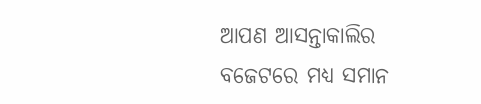ଆପଣ ଆସନ୍ତାକାଲିର ବଜେଟରେ ମଧ୍ୟ ସମାନ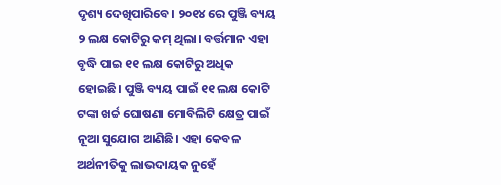ଦୃଶ୍ୟ ଦେଖିପାରିବେ। ୨୦୧୪ ରେ ପୁଞ୍ଜି ବ୍ୟୟ ୨ ଲକ୍ଷ କୋଟିରୁ କମ୍ ଥିଲା। ବର୍ତ୍ତମାନ ଏହା ବୃଦ୍ଧି ପାଇ ୧୧ ଲକ୍ଷ କୋଟିରୁ ଅଧିକ ହୋଇଛି। ପୁଞ୍ଜି ବ୍ୟୟ ପାଇଁ ୧୧ ଲକ୍ଷ କୋଟି ଟଙ୍କା ଖର୍ଚ୍ଚ ଘୋଷଣା ମୋବିଲିଟି କ୍ଷେତ୍ର ପାଇଁ ନୂଆ ସୁଯୋଗ ଆଣିଛି। ଏହା କେବଳ ଅର୍ଥନୀତିକୁ ଲାଭଦାୟକ ନୁହେଁ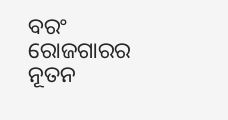ବରଂ ରୋଜଗାରର ନୂତନ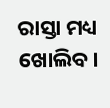ରାସ୍ତା ମଧ୍ୟ ଖୋଲିବ।